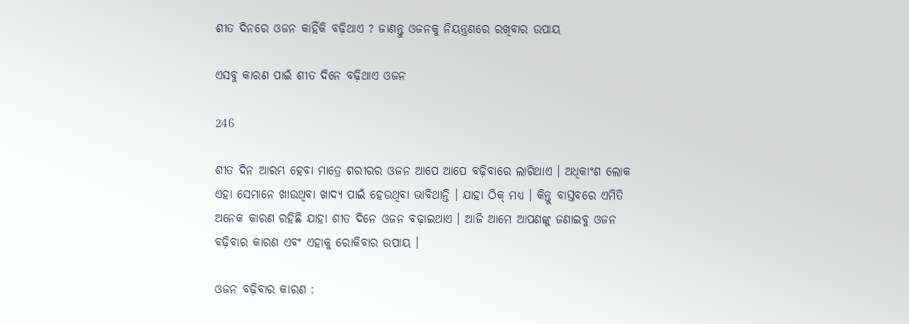ଶୀତ ଦିନରେ ଓଜନ କାହିଁକି ବଢ଼ିଥାଏ ? ଜାଣନ୍ତୁ ଓଜନକୁ ନିୟନ୍ତ୍ରଣରେ ରଖିବାର ଉପାୟ

ଏସବୁ କାରଣ ପାଇଁ ଶୀତ ଦିନେ ବଢ଼ିଥାଏ ଓଜନ

246

ଶୀତ ଦିନ ଆରମ୍ଭ ହେବା ମାତ୍ରେ ଶରୀରର ଓଜନ ଆପେ ଆପେ ବଢ଼ିବାରେ ଲାଗିଥାଏ । ଅଧିକାଂଶ ଲୋକ ଏହା ସେମାନେ ଖାଉଥିବା ଖାଦ୍ୟ ପାଇଁ ହେଉଥିବା ଭାବିଥାନ୍ତି । ଯାହା ଠିକ୍ ମଧ୍ୟ । କିନ୍ତୁ ବାସ୍ତବରେ ଏମିତି ଅନେକ କାରଣ ରହିଛି ଯାହା ଶୀତ ଦିନେ ଓଜନ ବଢ଼ାଇଥାଏ । ଆଜି ଆମେ ଆପଣଙ୍କୁ ଜଣାଇବୁ ଓଜନ ବଢ଼ିବାର କାରଣ ଏବଂ ଏହାକୁ ରୋକିବାର ଉପାୟ ।

ଓଜନ ବଢ଼ିବାର କାରଣ :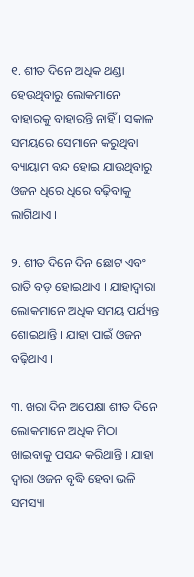୧. ଶୀତ ଦିନେ ଅଧିକ ଥଣ୍ଡା ହେଉଥିବାରୁ ଲୋକମାନେ ବାହାରକୁ ବାହାରନ୍ତି ନାହିଁ । ସକାଳ ସମୟରେ ସେମାନେ କରୁଥିବା ବ୍ୟାୟାମ ବନ୍ଦ ହୋଇ ଯାଉଥିବାରୁ ଓଜନ ଧିରେ ଧିରେ ବଢ଼ିବାକୁ ଲାଗିଥାଏ ।

୨. ଶୀତ ଦିନେ ଦିନ ଛୋଟ ଏବଂ ରାତି ବଡ଼ ହୋଇଥାଏ । ଯାହାଦ୍ୱାରା ଲୋକମାନେ ଅଧିକ ସମୟ ପର୍ଯ୍ୟନ୍ତ ଶୋଇଥାନ୍ତି । ଯାହା ପାଇଁ ଓଜନ ବଢ଼ିଥାଏ ।

୩. ଖରା ଦିନ ଅପେକ୍ଷା ଶୀତ ଦିନେ ଲୋକମାନେ ଅଧିକ ମିଠା ଖାଇବାକୁ ପସନ୍ଦ କରିଥାନ୍ତି । ଯାହା ଦ୍ୱାରା ଓଜନ ବୃଦ୍ଧି ହେବା ଭଳି ସମସ୍ୟା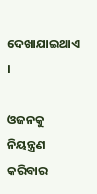ଦେଖାଯାଇଥାଏ ।

ଓଜନକୁ ନିୟନ୍ତ୍ରଣ କରିବାର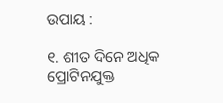ଉପାୟ :

୧. ଶୀତ ଦିନେ ଅଧିକ ପ୍ରୋଟିନଯୁକ୍ତ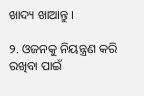ଖାଦ୍ୟ ଖାଆନ୍ତୁ ।

୨. ଓଜନକୁ ନିୟନ୍ତ୍ରଣ କରି ରଖିବା ପାଇଁ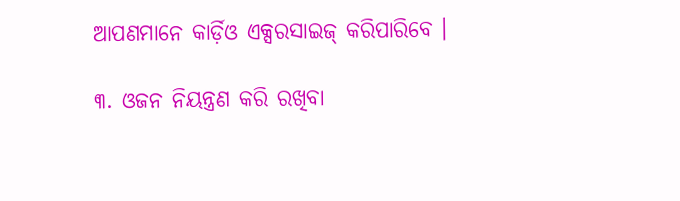ଆପଣମାନେ କାର୍ଡ଼ିଓ ଏକ୍ସରସାଇଜ୍ କରିପାରିବେ ।

୩. ଓଜନ ନିୟନ୍ତ୍ରଣ କରି ରଖିବା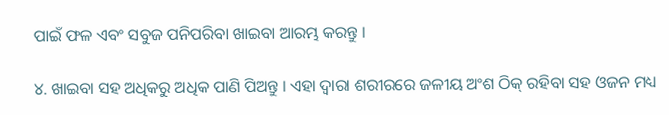ପାଇଁ ଫଳ ଏବଂ ସବୁଜ ପନିପରିବା ଖାଇବା ଆରମ୍ଭ କରନ୍ତୁ ।

୪. ଖାଇବା ସହ ଅଧିକରୁ ଅଧିକ ପାଣି ପିଅନ୍ତୁ । ଏହା ଦ୍ୱାରା ଶରୀରରେ ଜଳୀୟ ଅଂଶ ଠିକ୍ ରହିବା ସହ ଓଜନ ମଧ୍ୟ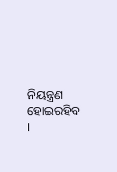ନିୟନ୍ତ୍ରଣ ହୋଇରହିବ ।